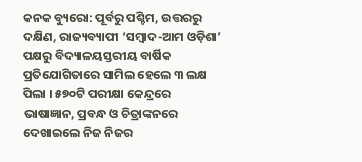କନକ ବ୍ୟୁରୋ: ପୂର୍ବରୁ ପଶ୍ଚିମ, ଉତ୍ତରରୁ ଦକ୍ଷିଣ, ରାଜ୍ୟବ୍ୟାପୀ ‘ସମ୍ବାଦ-ଆମ ଓଡ଼ିଶା’ ପକ୍ଷରୁ ବିଦ୍ୟାଳୟସ୍ତରୀୟ ବାର୍ଷିକ ପ୍ରତିଯୋଗିତାରେ ସାମିଲ ହେଲେ ୩ ଲକ୍ଷ ପିଲା । ୫୭୦ଟି ପରୀକ୍ଷା କେନ୍ଦ୍ରରେ ଭାଷାଜ୍ଞାନ, ପ୍ରବନ୍ଧ ଓ ଚିତ୍ରାଙ୍କନରେ ଦେଖାଇଲେ ନିଜ ନିଜର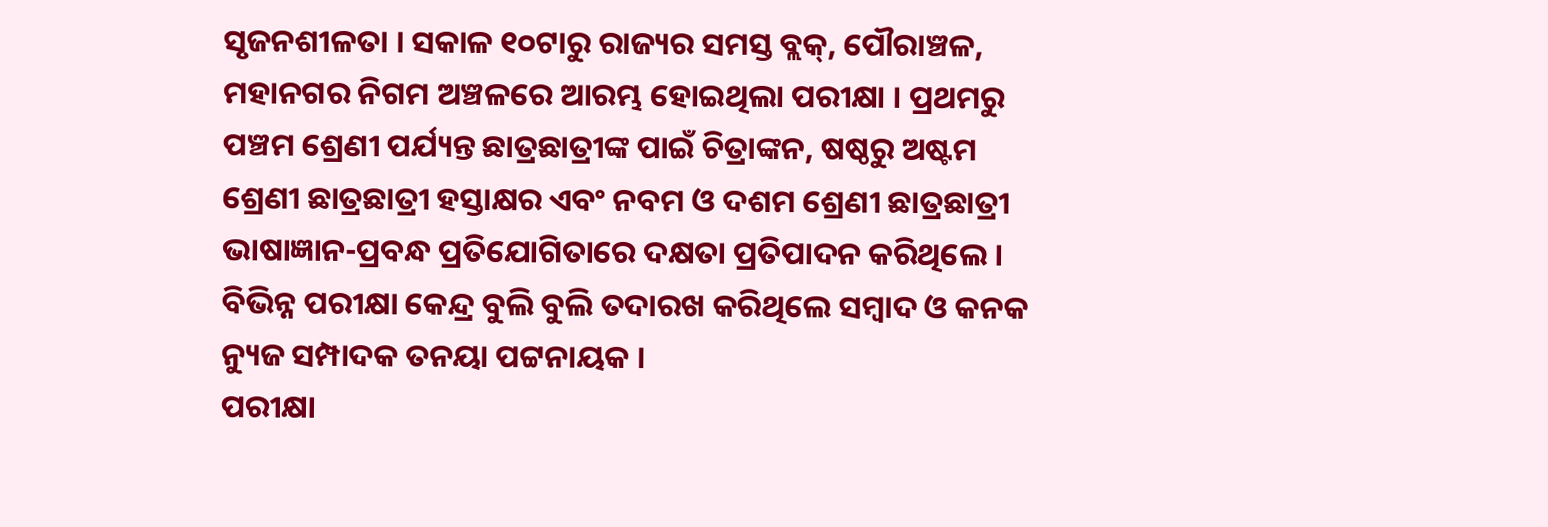ସୃଜନଶୀଳତା । ସକାଳ ୧୦ଟାରୁ ରାଜ୍ୟର ସମସ୍ତ ବ୍ଲକ୍, ପୌରାଞ୍ଚଳ, ମହାନଗର ନିଗମ ଅଞ୍ଚଳରେ ଆରମ୍ଭ ହୋଇଥିଲା ପରୀକ୍ଷା । ପ୍ରଥମରୁ ପଞ୍ଚମ ଶ୍ରେଣୀ ପର୍ଯ୍ୟନ୍ତ ଛାତ୍ରଛାତ୍ରୀଙ୍କ ପାଇଁ ଚିତ୍ରାଙ୍କନ, ଷଷ୍ଠରୁ ଅଷ୍ଟମ ଶ୍ରେଣୀ ଛାତ୍ରଛାତ୍ରୀ ହସ୍ତାକ୍ଷର ଏବଂ ନବମ ଓ ଦଶମ ଶ୍ରେଣୀ ଛାତ୍ରଛାତ୍ରୀ ଭାଷାଜ୍ଞାନ-ପ୍ରବନ୍ଧ ପ୍ରତିଯୋଗିତାରେ ଦକ୍ଷତା ପ୍ରତିପାଦନ କରିଥିଲେ । ବିଭିନ୍ନ ପରୀକ୍ଷା କେନ୍ଦ୍ର ବୁଲି ବୁଲି ତଦାରଖ କରିଥିଲେ ସମ୍ବାଦ ଓ କନକ ନ୍ୟୁଜ ସମ୍ପାଦକ ତନୟା ପଟ୍ଟନାୟକ ।
ପରୀକ୍ଷା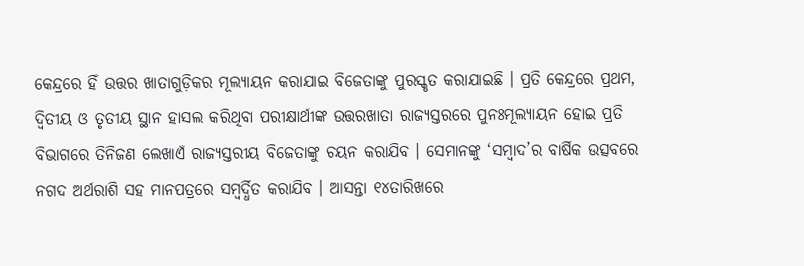କେନ୍ଦ୍ରରେ ହିଁ ଉତ୍ତର ଖାତାଗୁଡ଼ିକର ମୂଲ୍ୟାୟନ କରାଯାଇ ବିଜେତାଙ୍କୁ ପୁରସ୍କୃତ କରାଯାଇଛି । ପ୍ରତି କେନ୍ଦ୍ରରେ ପ୍ରଥମ, ଦ୍ୱିତୀୟ ଓ ତୃତୀୟ ସ୍ଥାନ ହାସଲ କରିଥିବା ପରୀକ୍ଷାର୍ଥୀଙ୍କ ଉତ୍ତରଖାତା ରାଜ୍ୟସ୍ତରରେ ପୁନଃମୂଲ୍ୟାୟନ ହୋଇ ପ୍ରତି ବିଭାଗରେ ତିନିଜଣ ଲେଖାଏଁ ରାଜ୍ୟସ୍ତରୀୟ ବିଜେତାଙ୍କୁ ଚୟନ କରାଯିବ । ସେମାନଙ୍କୁ ‘ସମ୍ବାଦ’ର ବାର୍ଷିକ ଉତ୍ସବରେ ନଗଦ ଅର୍ଥରାଶି ସହ ମାନପତ୍ରରେ ସମ୍ବର୍ଦ୍ଧିତ କରାଯିବ । ଆସନ୍ତା ୧୪ତାରିଖରେ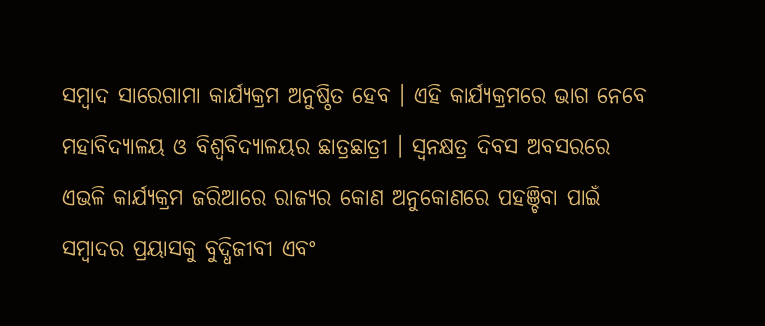ସମ୍ବାଦ ସାରେଗାମା କାର୍ଯ୍ୟକ୍ରମ ଅନୁଷ୍ଠିତ ହେବ । ଏହି କାର୍ଯ୍ୟକ୍ରମରେ ଭାଗ ନେବେ ମହାବିଦ୍ୟାଳୟ ଓ ବିଶ୍ୱବିଦ୍ୟାଳୟର ଛାତ୍ରଛାତ୍ରୀ । ସ୍ୱନକ୍ଷତ୍ର ଦିବସ ଅବସରରେ ଏଭଳି କାର୍ଯ୍ୟକ୍ରମ ଜରିଆରେ ରାଜ୍ୟର କୋଣ ଅନୁକୋଣରେ ପହଞ୍ଚିବା ପାଇଁ ସମ୍ବାଦର ପ୍ରୟାସକୁ ବୁଦ୍ଧିଜୀବୀ ଏବଂ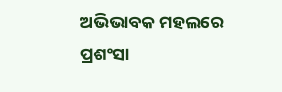ଅଭିଭାବକ ମହଲରେ ପ୍ରଶଂସା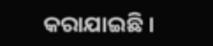କରାଯାଇଛି ।